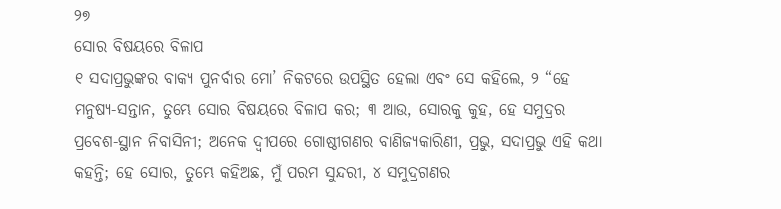୨୭
ସୋର ବିଷୟରେ ବିଳାପ
୧ ସଦାପ୍ରଭୁଙ୍କର ବାକ୍ୟ ପୁନର୍ବାର ମୋ’ ନିକଟରେ ଉପସ୍ଥିତ ହେଲା ଏବଂ ସେ କହିଲେ, ୨ “ହେ ମନୁଷ୍ୟ-ସନ୍ତାନ, ତୁମ୍ଭେ ସୋର ବିଷୟରେ ବିଳାପ କର; ୩ ଆଉ, ସୋରକୁ କୁହ, ହେ ସମୁଦ୍ରର ପ୍ରବେଶ-ସ୍ଥାନ ନିବାସିନୀ; ଅନେକ ଦ୍ୱୀପରେ ଗୋଷ୍ଠୀଗଣର ବାଣିଜ୍ୟକାରିଣୀ, ପ୍ରଭୁ, ସଦାପ୍ରଭୁ ଏହି କଥା କହନ୍ତି; ହେ ସୋର, ତୁମ୍ଭେ କହିଅଛ, ମୁଁ ପରମ ସୁନ୍ଦରୀ, ୪ ସମୁଦ୍ରଗଣର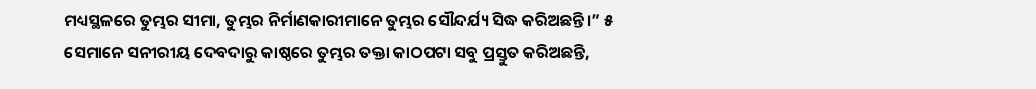ମଧ୍ୟସ୍ଥଳରେ ତୁମ୍ଭର ସୀମା, ତୁମ୍ଭର ନିର୍ମାଣକାରୀମାନେ ତୁମ୍ଭର ସୌନ୍ଦର୍ଯ୍ୟ ସିଦ୍ଧ କରିଅଛନ୍ତି।” ୫ ସେମାନେ ସନୀରୀୟ ଦେବଦାରୁ କାଷ୍ଠରେ ତୁମ୍ଭର ତକ୍ତା କାଠପଟା ସବୁ ପ୍ରସ୍ତୁତ କରିଅଛନ୍ତି,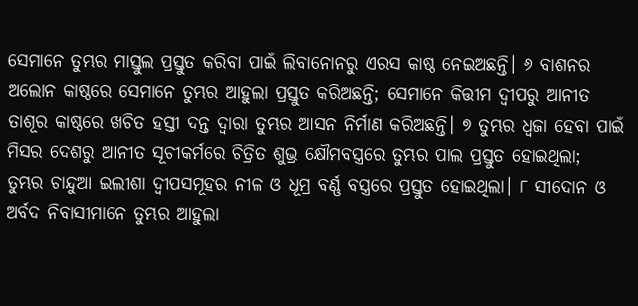ସେମାନେ ତୁମ୍ଭର ମାସ୍ତୁଲ ପ୍ରସ୍ତୁତ କରିବା ପାଇଁ ଲିବାନୋନରୁ ଏରସ କାଷ୍ଠ ନେଇଅଛନ୍ତି। ୬ ବାଶନର ଅଲୋନ କାଷ୍ଠରେ ସେମାନେ ତୁମ୍ଭର ଆହୁଲା ପ୍ରସ୍ତୁତ କରିଅଛନ୍ତି; ସେମାନେ କିତ୍ତୀମ ଦ୍ୱୀପରୁ ଆନୀତ ତାଶୂର କାଷ୍ଠରେ ଖଚିତ ହସ୍ତୀ ଦନ୍ତ ଦ୍ୱାରା ତୁମ୍ଭର ଆସନ ନିର୍ମାଣ କରିଅଛନ୍ତି। ୭ ତୁମ୍ଭର ଧ୍ୱଜା ହେବା ପାଇଁ ମିସର ଦେଶରୁ ଆନୀତ ସୂଚୀକର୍ମରେ ଚିତ୍ରିତ ଶୁଭ୍ର କ୍ଷୌମବସ୍ତ୍ରରେ ତୁମ୍ଭର ପାଲ ପ୍ରସ୍ତୁତ ହୋଇଥିଲା; ତୁମ୍ଭର ଚାନ୍ଦୁଆ ଇଲୀଶା ଦ୍ୱୀପସମୂହର ନୀଳ ଓ ଧୂମ୍ର ବର୍ଣ୍ଣ ବସ୍ତ୍ରରେ ପ୍ରସ୍ତୁତ ହୋଇଥିଲା। ୮ ସୀଦୋନ ଓ ଅର୍ବଦ ନିବାସୀମାନେ ତୁମ୍ଭର ଆହୁଲା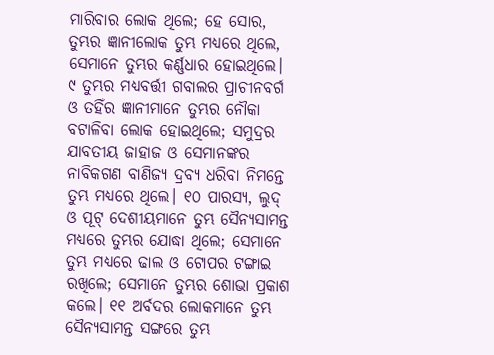ମାରିବାର ଲୋକ ଥିଲେ; ହେ ସୋର, ତୁମ୍ଭର ଜ୍ଞାନୀଲୋକ ତୁମ୍ଭ ମଧ୍ୟରେ ଥିଲେ, ସେମାନେ ତୁମ୍ଭର କର୍ଣ୍ଣଧାର ହୋଇଥିଲେ। ୯ ତୁମ୍ଭର ମଧ୍ୟବର୍ତ୍ତୀ ଗବାଲର ପ୍ରାଚୀନବର୍ଗ ଓ ତହିଁର ଜ୍ଞାନୀମାନେ ତୁମ୍ଭର ନୌକା ବଟାଳିବା ଲୋକ ହୋଇଥିଲେ; ସମୁଦ୍ରର ଯାବତୀୟ ଜାହାଜ ଓ ସେମାନଙ୍କର ନାବିକଗଣ ବାଣିଜ୍ୟ ଦ୍ରବ୍ୟ ଧରିବା ନିମନ୍ତେ ତୁମ୍ଭ ମଧ୍ୟରେ ଥିଲେ। ୧୦ ପାରସ୍ୟ, ଲୁଦ୍ ଓ ପୂଟ୍ ଦେଶୀୟମାନେ ତୁମ୍ଭ ସୈନ୍ୟସାମନ୍ତ ମଧ୍ୟରେ ତୁମ୍ଭର ଯୋଦ୍ଧା ଥିଲେ; ସେମାନେ ତୁମ୍ଭ ମଧ୍ୟରେ ଢାଲ ଓ ଟୋପର ଟଙ୍ଗାଇ ରଖିଲେ; ସେମାନେ ତୁମ୍ଭର ଶୋଭା ପ୍ରକାଶ କଲେ। ୧୧ ଅର୍ବଦର ଲୋକମାନେ ତୁମ୍ଭ ସୈନ୍ୟସାମନ୍ତ ସଙ୍ଗରେ ତୁମ୍ଭ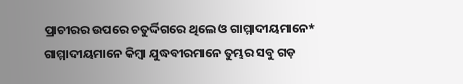ପ୍ରାଚୀରର ଉପରେ ଚତୁର୍ଦ୍ଦିଗରେ ଥିଲେ ଓ ଗାମ୍ମାଦୀୟମାନେ* ଗାମ୍ମାଦୀୟମାନେ କିମ୍ବା ଯୁଦ୍ଧବୀରମାନେ ତୁମ୍ଭର ସବୁ ଗଡ଼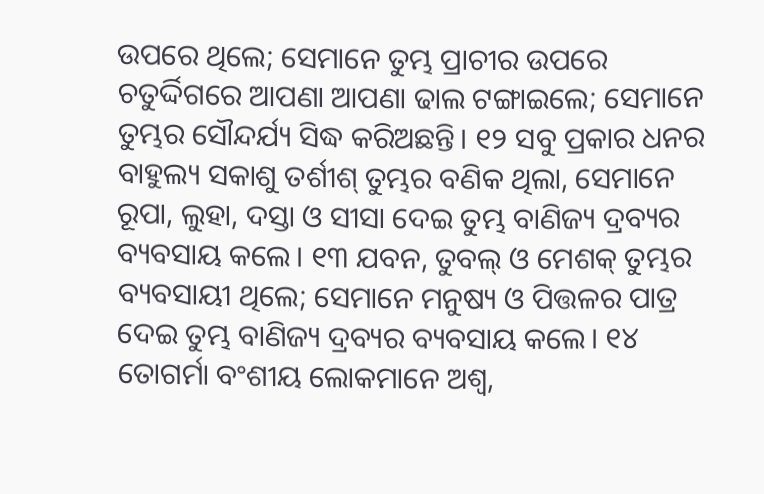ଉପରେ ଥିଲେ; ସେମାନେ ତୁମ୍ଭ ପ୍ରାଚୀର ଉପରେ ଚତୁର୍ଦ୍ଦିଗରେ ଆପଣା ଆପଣା ଢାଲ ଟଙ୍ଗାଇଲେ; ସେମାନେ ତୁମ୍ଭର ସୌନ୍ଦର୍ଯ୍ୟ ସିଦ୍ଧ କରିଅଛନ୍ତି। ୧୨ ସବୁ ପ୍ରକାର ଧନର ବାହୁଲ୍ୟ ସକାଶୁ ତର୍ଶୀଶ୍ ତୁମ୍ଭର ବଣିକ ଥିଲା, ସେମାନେ ରୂପା, ଲୁହା, ଦସ୍ତା ଓ ସୀସା ଦେଇ ତୁମ୍ଭ ବାଣିଜ୍ୟ ଦ୍ରବ୍ୟର ବ୍ୟବସାୟ କଲେ। ୧୩ ଯବନ, ତୁବଲ୍ ଓ ମେଶକ୍ ତୁମ୍ଭର ବ୍ୟବସାୟୀ ଥିଲେ; ସେମାନେ ମନୁଷ୍ୟ ଓ ପିତ୍ତଳର ପାତ୍ର ଦେଇ ତୁମ୍ଭ ବାଣିଜ୍ୟ ଦ୍ରବ୍ୟର ବ୍ୟବସାୟ କଲେ। ୧୪ ତୋଗର୍ମା ବଂଶୀୟ ଲୋକମାନେ ଅଶ୍ୱ,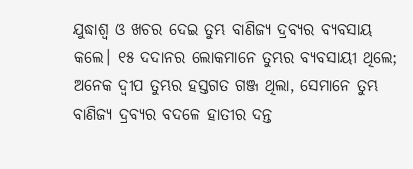ଯୁଦ୍ଧାଶ୍ୱ ଓ ଖଚର ଦେଇ ତୁମ୍ଭ ବାଣିଜ୍ୟ ଦ୍ରବ୍ୟର ବ୍ୟବସାୟ କଲେ। ୧୫ ଦଦାନର ଲୋକମାନେ ତୁମ୍ଭର ବ୍ୟବସାୟୀ ଥିଲେ; ଅନେକ ଦ୍ୱୀପ ତୁମ୍ଭର ହସ୍ତଗତ ଗଞ୍ଜ ଥିଲା, ସେମାନେ ତୁମ୍ଭ ବାଣିଜ୍ୟ ଦ୍ରବ୍ୟର ବଦଳେ ହାତୀର ଦନ୍ତ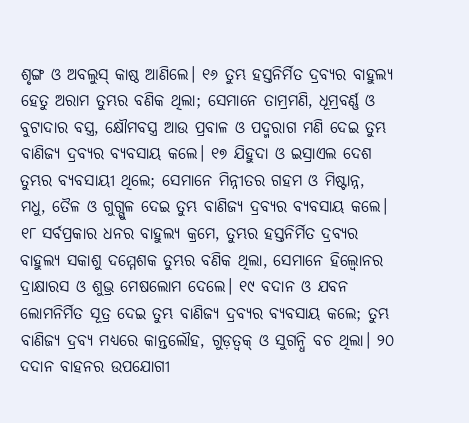ଶୃଙ୍ଗ ଓ ଅବଲୁସ୍ କାଷ୍ଠ ଆଣିଲେ। ୧୬ ତୁମ୍ଭ ହସ୍ତନିର୍ମିତ ଦ୍ରବ୍ୟର ବାହୁଲ୍ୟ ହେତୁ ଅରାମ ତୁମ୍ଭର ବଣିକ ଥିଲା; ସେମାନେ ତାମ୍ରମଣି, ଧୂମ୍ରବର୍ଣ୍ଣ ଓ ବୁଟାଦାର ବସ୍ତ୍ର, କ୍ଷୌମବସ୍ତ୍ର ଆଉ ପ୍ରବାଳ ଓ ପଦ୍ମରାଗ ମଣି ଦେଇ ତୁମ୍ଭ ବାଣିଜ୍ୟ ଦ୍ରବ୍ୟର ବ୍ୟବସାୟ କଲେ। ୧୭ ଯିହୁଦା ଓ ଇସ୍ରାଏଲ ଦେଶ ତୁମ୍ଭର ବ୍ୟବସାୟୀ ଥିଲେ; ସେମାନେ ମିନ୍ନୀତର ଗହମ ଓ ମିଷ୍ଟାନ୍ନ, ମଧୁ, ତୈଳ ଓ ଗୁଗ୍ଗୁଳ ଦେଇ ତୁମ୍ଭ ବାଣିଜ୍ୟ ଦ୍ରବ୍ୟର ବ୍ୟବସାୟ କଲେ। ୧୮ ସର୍ବପ୍ରକାର ଧନର ବାହୁଲ୍ୟ କ୍ରମେ, ତୁମ୍ଭର ହସ୍ତନିର୍ମିତ ଦ୍ରବ୍ୟର ବାହୁଲ୍ୟ ସକାଶୁ ଦମ୍ମେଶକ ତୁମ୍ଭର ବଣିକ ଥିଲା, ସେମାନେ ହିଲ୍ବୋନର ଦ୍ରାକ୍ଷାରସ ଓ ଶୁଭ୍ର ମେଷଲୋମ ଦେଲେ। ୧୯ ବଦାନ ଓ ଯବନ ଲୋମନିର୍ମିତ ସୂତ୍ର ଦେଇ ତୁମ୍ଭ ବାଣିଜ୍ୟ ଦ୍ରବ୍ୟର ବ୍ୟବସାୟ କଲେ; ତୁମ୍ଭ ବାଣିଜ୍ୟ ଦ୍ରବ୍ୟ ମଧ୍ୟରେ କାନ୍ତଲୌହ, ଗୁଡ଼ତ୍ୱକ୍ ଓ ସୁଗନ୍ଧି ବଚ ଥିଲା। ୨୦ ଦଦାନ ବାହନର ଉପଯୋଗୀ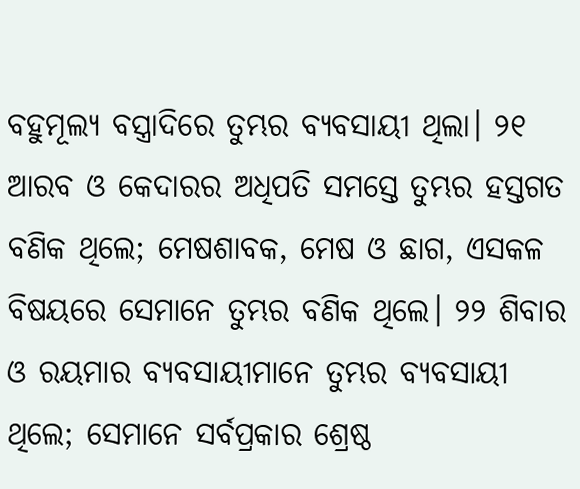ବହୁମୂଲ୍ୟ ବସ୍ତ୍ରାଦିରେ ତୁମ୍ଭର ବ୍ୟବସାୟୀ ଥିଲା। ୨୧ ଆରବ ଓ କେଦାରର ଅଧିପତି ସମସ୍ତେ ତୁମ୍ଭର ହସ୍ତଗତ ବଣିକ ଥିଲେ; ମେଷଶାବକ, ମେଷ ଓ ଛାଗ, ଏସକଳ ବିଷୟରେ ସେମାନେ ତୁମ୍ଭର ବଣିକ ଥିଲେ। ୨୨ ଶିବାର ଓ ରୟମାର ବ୍ୟବସାୟୀମାନେ ତୁମ୍ଭର ବ୍ୟବସାୟୀ ଥିଲେ; ସେମାନେ ସର୍ବପ୍ରକାର ଶ୍ରେଷ୍ଠ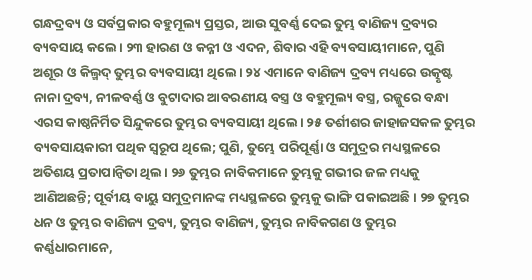ଗନ୍ଧଦ୍ରବ୍ୟ ଓ ସର୍ବପ୍ରକାର ବହୁମୂଲ୍ୟ ପ୍ରସ୍ତର, ଆଉ ସୁବର୍ଣ୍ଣ ଦେଇ ତୁମ୍ଭ ବାଣିଜ୍ୟ ଦ୍ରବ୍ୟର ବ୍ୟବସାୟ କଲେ। ୨୩ ହାରଣ ଓ କନ୍ନୀ ଓ ଏଦନ, ଶିବାର ଏହି ବ୍ୟବସାୟୀମାନେ, ପୁଣି ଅଶୂର ଓ କିଲ୍ମଦ୍ ତୁମ୍ଭର ବ୍ୟବସାୟୀ ଥିଲେ। ୨୪ ଏମାନେ ବାଣିଜ୍ୟ ଦ୍ରବ୍ୟ ମଧ୍ୟରେ ଉତ୍କୃଷ୍ଟ ନାନା ଦ୍ରବ୍ୟ, ନୀଳବର୍ଣ୍ଣ ଓ ବୁଟାଦାର ଆବରଣୀୟ ବସ୍ତ୍ର ଓ ବହୁମୂଲ୍ୟ ବସ୍ତ୍ର, ରଜ୍ଜୁରେ ବନ୍ଧା ଏରସ କାଷ୍ଠନିର୍ମିତ ସିନ୍ଦୁକରେ ତୁମ୍ଭର ବ୍ୟବସାୟୀ ଥିଲେ। ୨୫ ତର୍ଶୀଶର ଜାହାଜସକଳ ତୁମ୍ଭର ବ୍ୟବସାୟକାରୀ ପଥିକ ସ୍ୱରୂପ ଥିଲେ; ପୁଣି, ତୁମ୍ଭେ ପରିପୂର୍ଣ୍ଣା ଓ ସମୁଦ୍ରର ମଧ୍ୟସ୍ଥଳରେ ଅତିଶୟ ପ୍ରତାପାନ୍ୱିତା ଥିଲ। ୨୬ ତୁମ୍ଭର ନାବିକମାନେ ତୁମ୍ଭକୁ ଗଭୀର ଜଳ ମଧ୍ୟକୁ ଆଣିଅଛନ୍ତି; ପୂର୍ବୀୟ ବାୟୁ ସମୁଦ୍ରମାନଙ୍କ ମଧ୍ୟସ୍ଥଳରେ ତୁମ୍ଭକୁ ଭାଙ୍ଗି ପକାଇଅଛି। ୨୭ ତୁମ୍ଭର ଧନ ଓ ତୁମ୍ଭର ବାଣିଜ୍ୟ ଦ୍ରବ୍ୟ, ତୁମ୍ଭର ବାଣିଜ୍ୟ, ତୁମ୍ଭର ନାବିକଗଣ ଓ ତୁମ୍ଭର କର୍ଣ୍ଣଧାରମାନେ,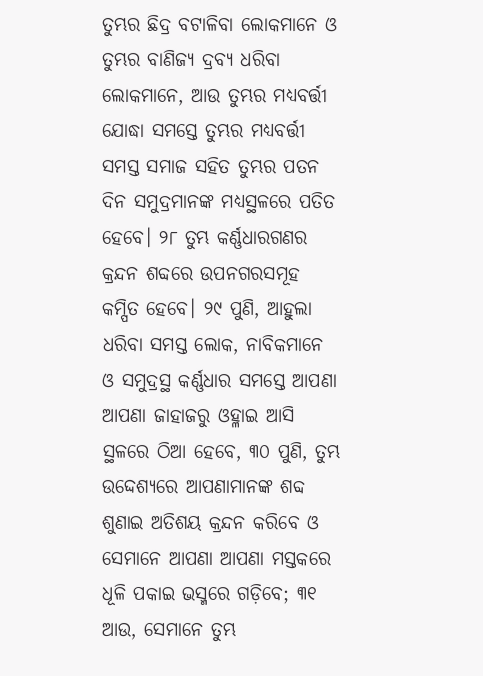ତୁମ୍ଭର ଛିଦ୍ର ବଟାଳିବା ଲୋକମାନେ ଓ ତୁମ୍ଭର ବାଣିଜ୍ୟ ଦ୍ରବ୍ୟ ଧରିବା ଲୋକମାନେ, ଆଉ ତୁମ୍ଭର ମଧ୍ୟବର୍ତ୍ତୀ ଯୋଦ୍ଧା ସମସ୍ତେ ତୁମ୍ଭର ମଧ୍ୟବର୍ତ୍ତୀ ସମସ୍ତ ସମାଜ ସହିତ ତୁମ୍ଭର ପତନ ଦିନ ସମୁଦ୍ରମାନଙ୍କ ମଧ୍ୟସ୍ଥଳରେ ପତିତ ହେବେ। ୨୮ ତୁମ୍ଭ କର୍ଣ୍ଣଧାରଗଣର କ୍ରନ୍ଦନ ଶବ୍ଦରେ ଉପନଗରସମୂହ କମ୍ପିତ ହେବେ। ୨୯ ପୁଣି, ଆହୁଲା ଧରିବା ସମସ୍ତ ଲୋକ, ନାବିକମାନେ ଓ ସମୁଦ୍ରସ୍ଥ କର୍ଣ୍ଣଧାର ସମସ୍ତେ ଆପଣା ଆପଣା ଜାହାଜରୁ ଓହ୍ଳାଇ ଆସି ସ୍ଥଳରେ ଠିଆ ହେବେ, ୩୦ ପୁଣି, ତୁମ୍ଭ ଉଦ୍ଦେଶ୍ୟରେ ଆପଣାମାନଙ୍କ ଶବ୍ଦ ଶୁଣାଇ ଅତିଶୟ କ୍ରନ୍ଦନ କରିବେ ଓ ସେମାନେ ଆପଣା ଆପଣା ମସ୍ତକରେ ଧୂଳି ପକାଇ ଭସ୍ମରେ ଗଡ଼ିବେ; ୩୧ ଆଉ, ସେମାନେ ତୁମ୍ଭ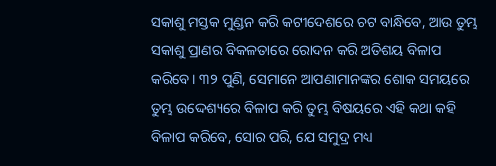ସକାଶୁ ମସ୍ତକ ମୁଣ୍ଡନ କରି କଟୀଦେଶରେ ଚଟ ବାନ୍ଧିବେ, ଆଉ ତୁମ୍ଭ ସକାଶୁ ପ୍ରାଣର ବିକଳତାରେ ରୋଦନ କରି ଅତିଶୟ ବିଳାପ କରିବେ। ୩୨ ପୁଣି, ସେମାନେ ଆପଣାମାନଙ୍କର ଶୋକ ସମୟରେ ତୁମ୍ଭ ଉଦ୍ଦେଶ୍ୟରେ ବିଳାପ କରି ତୁମ୍ଭ ବିଷୟରେ ଏହି କଥା କହି ବିଳାପ କରିବେ, ସୋର ପରି, ଯେ ସମୁଦ୍ର ମଧ୍ୟ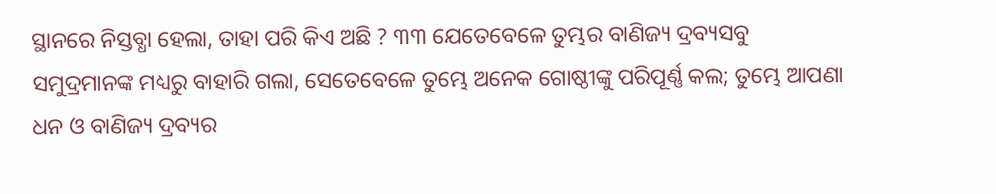ସ୍ଥାନରେ ନିସ୍ତବ୍ଧା ହେଲା, ତାହା ପରି କିଏ ଅଛି ? ୩୩ ଯେତେବେଳେ ତୁମ୍ଭର ବାଣିଜ୍ୟ ଦ୍ରବ୍ୟସବୁ ସମୁଦ୍ରମାନଙ୍କ ମଧ୍ୟରୁ ବାହାରି ଗଲା, ସେତେବେଳେ ତୁମ୍ଭେ ଅନେକ ଗୋଷ୍ଠୀଙ୍କୁ ପରିପୂର୍ଣ୍ଣ କଲ; ତୁମ୍ଭେ ଆପଣା ଧନ ଓ ବାଣିଜ୍ୟ ଦ୍ରବ୍ୟର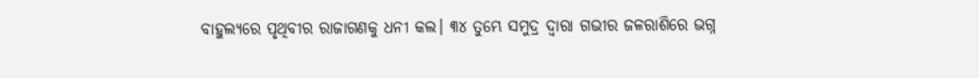ବାହୁଲ୍ୟରେ ପୃଥିବୀର ରାଜାଗଣକୁ ଧନୀ କଲ। ୩୪ ତୁମ୍ଭେ ସମୁଦ୍ର ଦ୍ୱାରା ଗଭୀର ଜଳରାଶିରେ ଭଗ୍ନ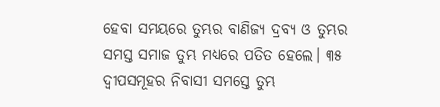ହେବା ସମୟରେ ତୁମ୍ଭର ବାଣିଜ୍ୟ ଦ୍ରବ୍ୟ ଓ ତୁମ୍ଭର ସମସ୍ତ ସମାଜ ତୁମ୍ଭ ମଧ୍ୟରେ ପତିତ ହେଲେ। ୩୫ ଦ୍ୱୀପସମୂହର ନିବାସୀ ସମସ୍ତେ ତୁମ୍ଭ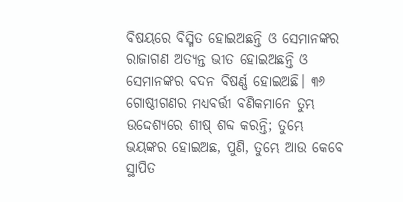ବିଷୟରେ ବିସ୍ମିତ ହୋଇଅଛନ୍ତି ଓ ସେମାନଙ୍କର ରାଜାଗଣ ଅତ୍ୟନ୍ତ ଭୀତ ହୋଇଅଛନ୍ତି ଓ ସେମାନଙ୍କର ବଦନ ବିଷର୍ଣ୍ଣ ହୋଇଅଛି। ୩୬ ଗୋଷ୍ଠୀଗଣର ମଧ୍ୟବର୍ତ୍ତୀ ବଣିକମାନେ ତୁମ୍ଭ ଉଦ୍ଦେଶ୍ୟରେ ଶୀଷ୍ ଶବ୍ଦ କରନ୍ତି; ତୁମ୍ଭେ ଭୟଙ୍କର ହୋଇଅଛ, ପୁଣି, ତୁମ୍ଭେ ଆଉ କେବେ ସ୍ଥାପିତ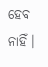ହେବ ନାହିଁ।